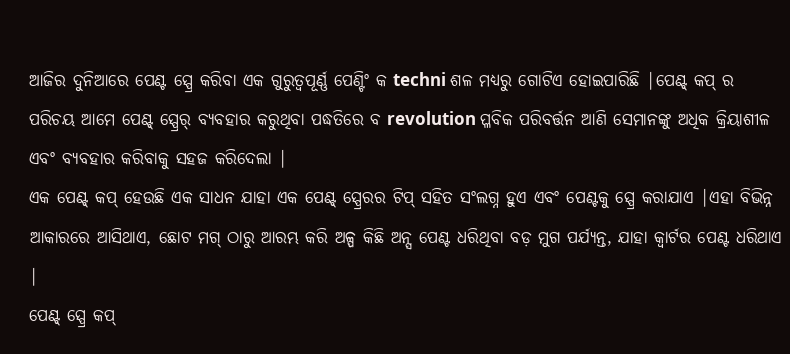ଆଜିର ଦୁନିଆରେ ପେଣ୍ଟ ସ୍ପ୍ରେ କରିବା ଏକ ଗୁରୁତ୍ୱପୂର୍ଣ୍ଣ ପେଣ୍ଟିଂ କ techni ଶଳ ମଧ୍ୟରୁ ଗୋଟିଏ ହୋଇପାରିଛି |ପେଣ୍ଟ୍ କପ୍ ର ପରିଚୟ ଆମେ ପେଣ୍ଟ୍ ସ୍ପ୍ରେର୍ ବ୍ୟବହାର କରୁଥିବା ପଦ୍ଧତିରେ ବ revolution ପ୍ଳବିକ ପରିବର୍ତ୍ତନ ଆଣି ସେମାନଙ୍କୁ ଅଧିକ କ୍ରିୟାଶୀଳ ଏବଂ ବ୍ୟବହାର କରିବାକୁ ସହଜ କରିଦେଲା |
ଏକ ପେଣ୍ଟ୍ କପ୍ ହେଉଛି ଏକ ସାଧନ ଯାହା ଏକ ପେଣ୍ଟ୍ ସ୍ପ୍ରେରର ଟିପ୍ ସହିତ ସଂଲଗ୍ନ ହୁଏ ଏବଂ ପେଣ୍ଟକୁ ସ୍ପ୍ରେ କରାଯାଏ |ଏହା ବିଭିନ୍ନ ଆକାରରେ ଆସିଥାଏ, ଛୋଟ ମଗ୍ ଠାରୁ ଆରମ୍ଭ କରି ଅଳ୍ପ କିଛି ଅନ୍ସ ପେଣ୍ଟ ଧରିଥିବା ବଡ଼ ମୁଗ ପର୍ଯ୍ୟନ୍ତ, ଯାହା କ୍ୱାର୍ଟର ପେଣ୍ଟ ଧରିଥାଏ |
ପେଣ୍ଟ୍ ସ୍ପ୍ରେ କପ୍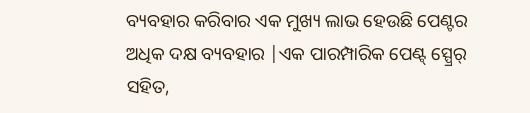ବ୍ୟବହାର କରିବାର ଏକ ମୁଖ୍ୟ ଲାଭ ହେଉଛି ପେଣ୍ଟର ଅଧିକ ଦକ୍ଷ ବ୍ୟବହାର |ଏକ ପାରମ୍ପାରିକ ପେଣ୍ଟ୍ ସ୍ପ୍ରେର୍ ସହିତ,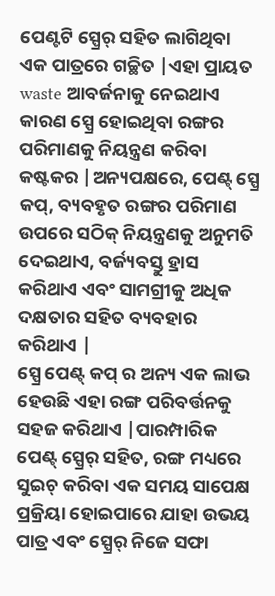ପେଣ୍ଟଟି ସ୍ପ୍ରେର୍ ସହିତ ଲାଗିଥିବା ଏକ ପାତ୍ରରେ ଗଚ୍ଛିତ |ଏହା ପ୍ରାୟତ waste ଆବର୍ଜନାକୁ ନେଇଥାଏ କାରଣ ସ୍ପ୍ରେ ହୋଇଥିବା ରଙ୍ଗର ପରିମାଣକୁ ନିୟନ୍ତ୍ରଣ କରିବା କଷ୍ଟକର |ଅନ୍ୟପକ୍ଷରେ, ପେଣ୍ଟ୍ ସ୍ପ୍ରେ କପ୍, ବ୍ୟବହୃତ ରଙ୍ଗର ପରିମାଣ ଉପରେ ସଠିକ୍ ନିୟନ୍ତ୍ରଣକୁ ଅନୁମତି ଦେଇଥାଏ, ବର୍ଜ୍ୟବସ୍ତୁ ହ୍ରାସ କରିଥାଏ ଏବଂ ସାମଗ୍ରୀକୁ ଅଧିକ ଦକ୍ଷତାର ସହିତ ବ୍ୟବହାର କରିଥାଏ |
ସ୍ପ୍ରେ ପେଣ୍ଟ୍ କପ୍ ର ଅନ୍ୟ ଏକ ଲାଭ ହେଉଛି ଏହା ରଙ୍ଗ ପରିବର୍ତ୍ତନକୁ ସହଜ କରିଥାଏ |ପାରମ୍ପାରିକ ପେଣ୍ଟ୍ ସ୍ପ୍ରେର୍ ସହିତ, ରଙ୍ଗ ମଧ୍ୟରେ ସୁଇଚ୍ କରିବା ଏକ ସମୟ ସାପେକ୍ଷ ପ୍ରକ୍ରିୟା ହୋଇପାରେ ଯାହା ଉଭୟ ପାତ୍ର ଏବଂ ସ୍ପ୍ରେର୍ ନିଜେ ସଫା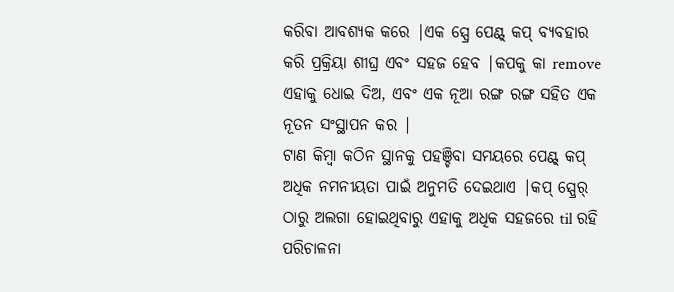କରିବା ଆବଶ୍ୟକ କରେ |ଏକ ସ୍ପ୍ରେ ପେଣ୍ଟ୍ କପ୍ ବ୍ୟବହାର କରି ପ୍ରକ୍ରିୟା ଶୀଘ୍ର ଏବଂ ସହଜ ହେବ |କପକୁ କା remove ଏହାକୁ ଧୋଇ ଦିଅ, ଏବଂ ଏକ ନୂଆ ରଙ୍ଗ ରଙ୍ଗ ସହିତ ଏକ ନୂତନ ସଂସ୍ଥାପନ କର |
ଟାଣ କିମ୍ବା କଠିନ ସ୍ଥାନକୁ ପହଞ୍ଚିବା ସମୟରେ ପେଣ୍ଟ୍ କପ୍ ଅଧିକ ନମନୀୟତା ପାଇଁ ଅନୁମତି ଦେଇଥାଏ |କପ୍ ସ୍ପ୍ରେର୍ ଠାରୁ ଅଲଗା ହୋଇଥିବାରୁ ଏହାକୁ ଅଧିକ ସହଜରେ til ରହି ପରିଚାଳନା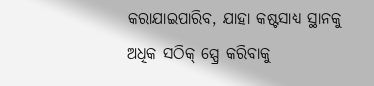କରାଯାଇପାରିବ, ଯାହା କଷ୍ଟସାଧ୍ୟ ସ୍ଥାନକୁ ଅଧିକ ସଠିକ୍ ସ୍ପ୍ରେ କରିବାକୁ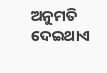ଅନୁମତି ଦେଇଥାଏ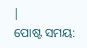|
ପୋଷ୍ଟ ସମୟ: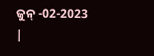ଜୁନ୍ -02-2023 |